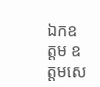ឯកឧត្តម ឧត្តមសេ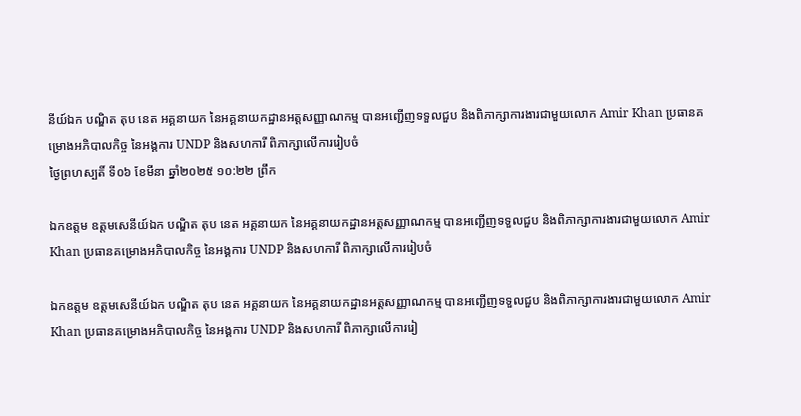នីយ៍ឯក បណ្ឌិត តុប នេត អគ្គនាយក នៃអគ្គនាយកដ្ឋានអត្តសញ្ញាណកម្ម បានអញ្ជើញទទួលជួប និងពិភាក្សាការងារជាមួយលោក Amir Khan ប្រធានគម្រោងអភិបាលកិច្ច នៃអង្គការ UNDP និងសហការី ពិភាក្សាលើការរៀបចំ
ថ្ងៃព្រហស្បតិ៍ ទី០៦ ខែមីនា ឆ្នាំ២០២៥ ១០:២២ ព្រឹក

ឯកឧត្តម ឧត្តមសេនីយ៍ឯក បណ្ឌិត តុប នេត អគ្គនាយក នៃអគ្គនាយកដ្ឋានអត្តសញ្ញាណកម្ម បានអញ្ជើញទទួលជួប និងពិភាក្សាការងារជាមួយលោក Amir Khan ប្រធានគម្រោងអភិបាលកិច្ច នៃអង្គការ UNDP និងសហការី ពិភាក្សាលើការរៀបចំ

ឯកឧត្តម ឧត្តមសេនីយ៍ឯក បណ្ឌិត តុប នេត អគ្គនាយក នៃអគ្គនាយកដ្ឋានអត្តសញ្ញាណកម្ម បានអញ្ជើញទទួលជួប និងពិភាក្សាការងារជាមួយលោក Amir Khan ប្រធានគម្រោងអភិបាលកិច្ច នៃអង្គការ UNDP និងសហការី ពិភាក្សាលើការរៀ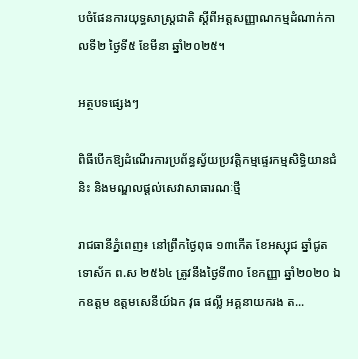បចំផែនការយុទ្ធសាស្រ្តជាតិ ស្ដីពីអត្តសញ្ញាណកម្មដំណាក់កាលទី២ ថ្ងៃទី៥ ខែមីនា ឆ្នាំ២០២៥។

អត្ថបទផ្សេងៗ

ពិធីបើកឱ្យដំណើរការប្រព័ន្ធស្វ័យប្រវត្តិកម្មផ្ទេរកម្មសិទ្ធិយានជំនិះ និងមណ្ឌលផ្ដល់សេវាសាធារណៈថ្មី

រាជធានីភ្នំពេញ៖ នៅព្រឹកថ្ងៃពុធ ១៣កើត ខែអស្សុជ ឆ្នាំជូត ទោស័ក ព.ស ២៥៦៤ ត្រូវនឹងថ្ងៃទី៣០ ខែកញ្ញា ឆ្នាំ២០២០ ឯកឧត្ដម ឧត្តមសេនីយ៍ឯក វុធ ផល្លី អគ្គនាយករង ត...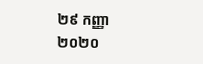២៩ កញ្ញា ២០២០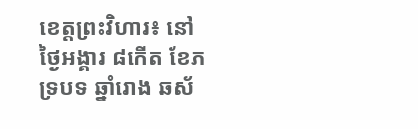ខេត្តព្រះវិហារ៖ នៅថ្ងៃអង្គារ ៨កើត ខែភទ្របទ ឆ្នាំរោង ឆស័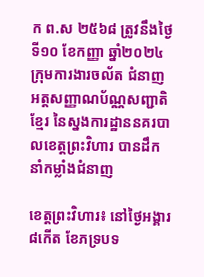ក ព.ស ២៥៦៨ ត្រូវនឹងថ្ងៃទី១០ ខែកញ្ញា ឆ្នាំ២០២៤ ក្រុមការងារចល័ត ជំនាញអត្តសញ្ញាណប័ណ្ណសញ្ជាតិខ្មែរ នៃស្នងការដ្ឋាននគរបាលខេត្តព្រះវិហារ បានដឹកនាំកម្លាំងជំនាញ

ខេត្តព្រះវិហារ៖ នៅថ្ងៃអង្គារ ៨កើត ខែភទ្របទ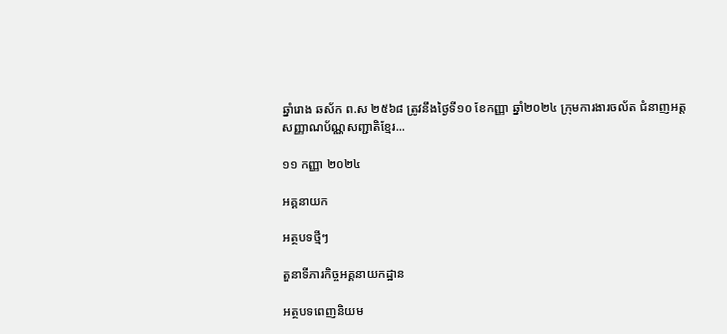ឆ្នាំរោង ឆស័ក ព.ស ២៥៦៨ ត្រូវនឹងថ្ងៃទី១០ ខែកញ្ញា ឆ្នាំ២០២៤ ក្រុមការងារចល័ត ជំនាញអត្តសញ្ញាណប័ណ្ណសញ្ជាតិខ្មែរ...

១១ កញ្ញា ២០២៤

អគ្គនាយក

អត្ថបទថ្មីៗ

តួនាទីភារកិច្ចអគ្គនាយកដ្ឋាន

អត្ថបទពេញនិយម